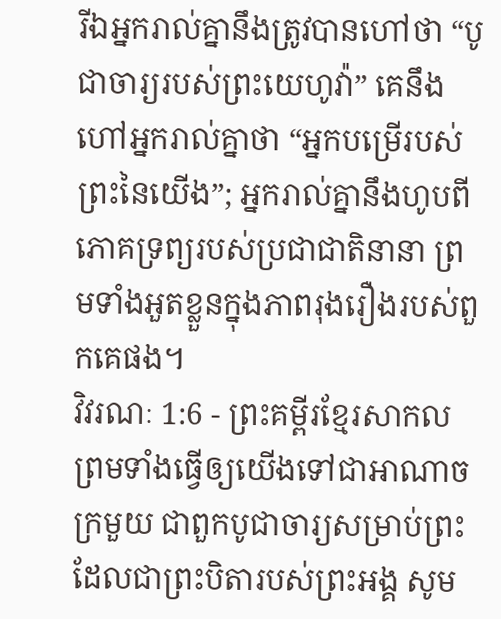រីឯអ្នករាល់គ្នានឹងត្រូវបានហៅថា “បូជាចារ្យរបស់ព្រះយេហូវ៉ា” គេនឹងហៅអ្នករាល់គ្នាថា “អ្នកបម្រើរបស់ព្រះនៃយើង”; អ្នករាល់គ្នានឹងហូបពីភោគទ្រព្យរបស់ប្រជាជាតិនានា ព្រមទាំងអួតខ្លួនក្នុងភាពរុងរឿងរបស់ពួកគេផង។
វិវរណៈ 1:6 - ព្រះគម្ពីរខ្មែរសាកល ព្រមទាំងធ្វើឲ្យយើងទៅជាអាណាចក្រមួយ ជាពួកបូជាចារ្យសម្រាប់ព្រះដែលជាព្រះបិតារបស់ព្រះអង្គ សូម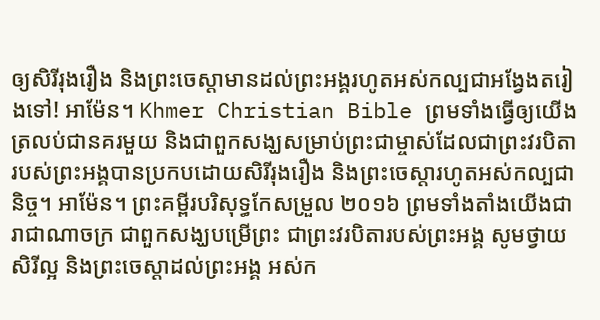ឲ្យសិរីរុងរឿង និងព្រះចេស្ដាមានដល់ព្រះអង្គរហូតអស់កល្បជាអង្វែងតរៀងទៅ! អាម៉ែន។ Khmer Christian Bible ព្រមទាំងធ្វើឲ្យយើងត្រលប់ជានគរមួយ និងជាពួកសង្ឃសម្រាប់ព្រះជាម្ចាស់ដែលជាព្រះវរបិតារបស់ព្រះអង្គបានប្រកបដោយសិរីរុងរឿង និងព្រះចេស្ដារហូតអស់កល្បជានិច្ច។ អាម៉ែន។ ព្រះគម្ពីរបរិសុទ្ធកែសម្រួល ២០១៦ ព្រមទាំងតាំងយើងជារាជាណាចក្រ ជាពួកសង្ឃបម្រើព្រះ ជាព្រះវរបិតារបស់ព្រះអង្គ សូមថ្វាយសិរីល្អ និងព្រះចេស្តាដល់ព្រះអង្គ អស់ក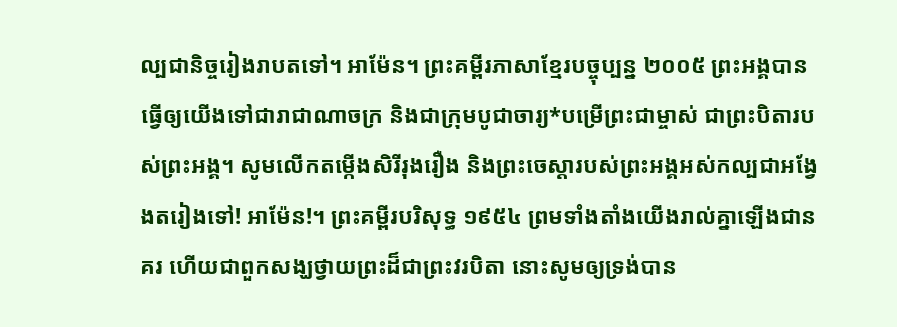ល្បជានិច្ចរៀងរាបតទៅ។ អាម៉ែន។ ព្រះគម្ពីរភាសាខ្មែរបច្ចុប្បន្ន ២០០៥ ព្រះអង្គបានធ្វើឲ្យយើងទៅជារាជាណាចក្រ និងជាក្រុមបូជាចារ្យ*បម្រើព្រះជាម្ចាស់ ជាព្រះបិតារបស់ព្រះអង្គ។ សូមលើកតម្កើងសិរីរុងរឿង និងព្រះចេស្ដារបស់ព្រះអង្គអស់កល្បជាអង្វែងតរៀងទៅ! អាម៉ែន!។ ព្រះគម្ពីរបរិសុទ្ធ ១៩៥៤ ព្រមទាំងតាំងយើងរាល់គ្នាឡើងជានគរ ហើយជាពួកសង្ឃថ្វាយព្រះដ៏ជាព្រះវរបិតា នោះសូមឲ្យទ្រង់បាន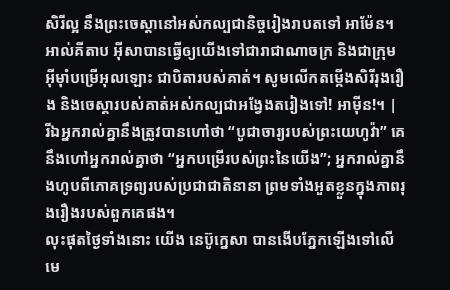សិរីល្អ នឹងព្រះចេស្តានៅអស់កល្បជានិច្ចរៀងរាបតទៅ អាម៉ែន។ អាល់គីតាប អ៊ីសាបានធ្វើឲ្យយើងទៅជារាជាណាចក្រ និងជាក្រុមអ៊ីមុាំបម្រើអុលឡោះ ជាបិតារបស់គាត់។ សូមលើកតម្កើងសិរីរុងរឿង និងចេស្ដារបស់គាត់អស់កល្បជាអង្វែងតរៀងទៅ! អាម៉ីន!។ |
រីឯអ្នករាល់គ្នានឹងត្រូវបានហៅថា “បូជាចារ្យរបស់ព្រះយេហូវ៉ា” គេនឹងហៅអ្នករាល់គ្នាថា “អ្នកបម្រើរបស់ព្រះនៃយើង”; អ្នករាល់គ្នានឹងហូបពីភោគទ្រព្យរបស់ប្រជាជាតិនានា ព្រមទាំងអួតខ្លួនក្នុងភាពរុងរឿងរបស់ពួកគេផង។
លុះផុតថ្ងៃទាំងនោះ យើង នេប៊ូក្នេសា បានងើបភ្នែកឡើងទៅលើមេ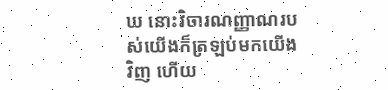ឃ នោះវិចារណញ្ញាណរបស់យើងក៏ត្រឡប់មកយើងវិញ ហើយ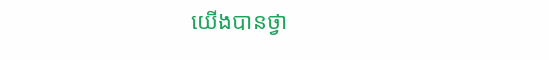យើងបានថ្វា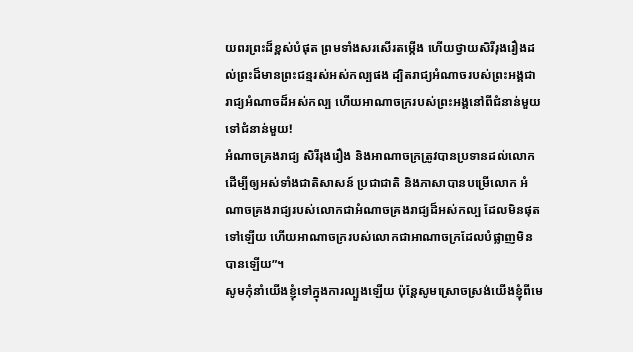យពរព្រះដ៏ខ្ពស់បំផុត ព្រមទាំងសរសើរតម្កើង ហើយថ្វាយសិរីរុងរឿងដល់ព្រះដ៏មានព្រះជន្មរស់អស់កល្បផង ដ្បិតរាជ្យអំណាចរបស់ព្រះអង្គជារាជ្យអំណាចដ៏អស់កល្ប ហើយអាណាចក្ររបស់ព្រះអង្គនៅពីជំនាន់មួយទៅជំនាន់មួយ!
អំណាចគ្រងរាជ្យ សិរីរុងរឿង និងអាណាចក្រត្រូវបានប្រទានដល់លោក ដើម្បីឲ្យអស់ទាំងជាតិសាសន៍ ប្រជាជាតិ និងភាសាបានបម្រើលោក អំណាចគ្រងរាជ្យរបស់លោកជាអំណាចគ្រងរាជ្យដ៏អស់កល្ប ដែលមិនផុតទៅឡើយ ហើយអាណាចក្ររបស់លោកជាអាណាចក្រដែលបំផ្លាញមិនបានឡើយ”។
សូមកុំនាំយើងខ្ញុំទៅក្នុងការល្បួងឡើយ ប៉ុន្តែសូមស្រោចស្រង់យើងខ្ញុំពីមេ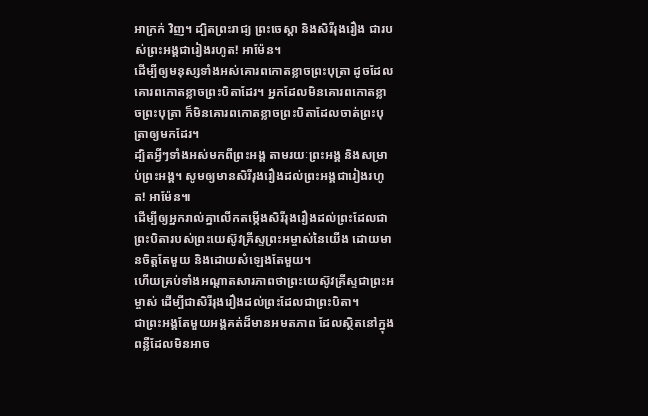អាក្រក់ វិញ។ ដ្បិតព្រះរាជ្យ ព្រះចេស្ដា និងសិរីរុងរឿង ជារបស់ព្រះអង្គជារៀងរហូត! អាម៉ែន។
ដើម្បីឲ្យមនុស្សទាំងអស់គោរពកោតខ្លាចព្រះបុត្រា ដូចដែលគោរពកោតខ្លាចព្រះបិតាដែរ។ អ្នកដែលមិនគោរពកោតខ្លាចព្រះបុត្រា ក៏មិនគោរពកោតខ្លាចព្រះបិតាដែលចាត់ព្រះបុត្រាឲ្យមកដែរ។
ដ្បិតអ្វីៗទាំងអស់មកពីព្រះអង្គ តាមរយៈព្រះអង្គ និងសម្រាប់ព្រះអង្គ។ សូមឲ្យមានសិរីរុងរឿងដល់ព្រះអង្គជារៀងរហូត! អាម៉ែន៕
ដើម្បីឲ្យអ្នករាល់គ្នាលើកតម្កើងសិរីរុងរឿងដល់ព្រះដែលជាព្រះបិតារបស់ព្រះយេស៊ូវគ្រីស្ទព្រះអម្ចាស់នៃយើង ដោយមានចិត្តតែមួយ និងដោយសំឡេងតែមួយ។
ហើយគ្រប់ទាំងអណ្ដាតសារភាពថាព្រះយេស៊ូវគ្រីស្ទជាព្រះអម្ចាស់ ដើម្បីជាសិរីរុងរឿងដល់ព្រះដែលជាព្រះបិតា។
ជាព្រះអង្គតែមួយអង្គគត់ដ៏មានអមតភាព ដែលស្ថិតនៅក្នុងពន្លឺដែលមិនអាច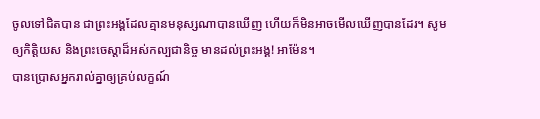ចូលទៅជិតបាន ជាព្រះអង្គដែលគ្មានមនុស្សណាបានឃើញ ហើយក៏មិនអាចមើលឃើញបានដែរ។ សូមឲ្យកិត្តិយស និងព្រះចេស្ដាដ៏អស់កល្បជានិច្ច មានដល់ព្រះអង្គ! អាម៉ែន។
បានប្រោសអ្នករាល់គ្នាឲ្យគ្រប់លក្ខណ៍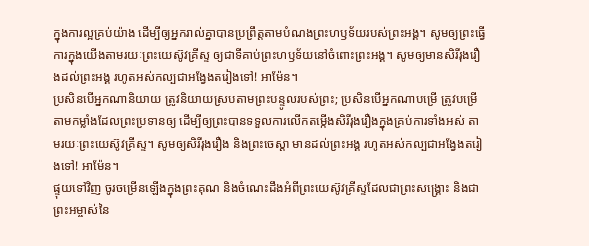ក្នុងការល្អគ្រប់យ៉ាង ដើម្បីឲ្យអ្នករាល់គ្នាបានប្រព្រឹត្តតាមបំណងព្រះហឫទ័យរបស់ព្រះអង្គ។ សូមឲ្យព្រះធ្វើការក្នុងយើងតាមរយៈព្រះយេស៊ូវគ្រីស្ទ ឲ្យជាទីគាប់ព្រះហឫទ័យនៅចំពោះព្រះអង្គ។ សូមឲ្យមានសិរីរុងរឿងដល់ព្រះអង្គ រហូតអស់កល្បជាអង្វែងតរៀងទៅ! អាម៉ែន។
ប្រសិនបើអ្នកណានិយាយ ត្រូវនិយាយស្របតាមព្រះបន្ទូលរបស់ព្រះ; ប្រសិនបើអ្នកណាបម្រើ ត្រូវបម្រើតាមកម្លាំងដែលព្រះប្រទានឲ្យ ដើម្បីឲ្យព្រះបានទទួលការលើកតម្កើងសិរីរុងរឿងក្នុងគ្រប់ការទាំងអស់ តាមរយៈព្រះយេស៊ូវគ្រីស្ទ។ សូមឲ្យសិរីរុងរឿង និងព្រះចេស្ដា មានដល់ព្រះអង្គ រហូតអស់កល្បជាអង្វែងតរៀងទៅ! អាម៉ែន។
ផ្ទុយទៅវិញ ចូរចម្រើនឡើងក្នុងព្រះគុណ និងចំណេះដឹងអំពីព្រះយេស៊ូវគ្រីស្ទដែលជាព្រះសង្គ្រោះ និងជាព្រះអម្ចាស់នៃ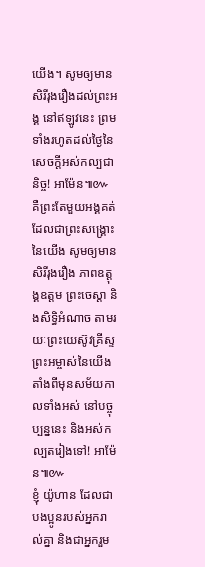យើង។ សូមឲ្យមានសិរីរុងរឿងដល់ព្រះអង្គ នៅឥឡូវនេះ ព្រមទាំងរហូតដល់ថ្ងៃនៃសេចក្ដីអស់កល្បជានិច្ច! អាម៉ែន៕៚
គឺព្រះតែមួយអង្គគត់ដែលជាព្រះសង្គ្រោះនៃយើង សូមឲ្យមានសិរីរុងរឿង ភាពឧត្ដុង្គឧត្ដម ព្រះចេស្ដា និងសិទ្ធិអំណាច តាមរយៈព្រះយេស៊ូវគ្រីស្ទព្រះអម្ចាស់នៃយើង តាំងពីមុនសម័យកាលទាំងអស់ នៅបច្ចុប្បន្ននេះ និងអស់កល្បតរៀងទៅ! អាម៉ែន៕៚
ខ្ញុំ យ៉ូហាន ដែលជាបងប្អូនរបស់អ្នករាល់គ្នា និងជាអ្នករួម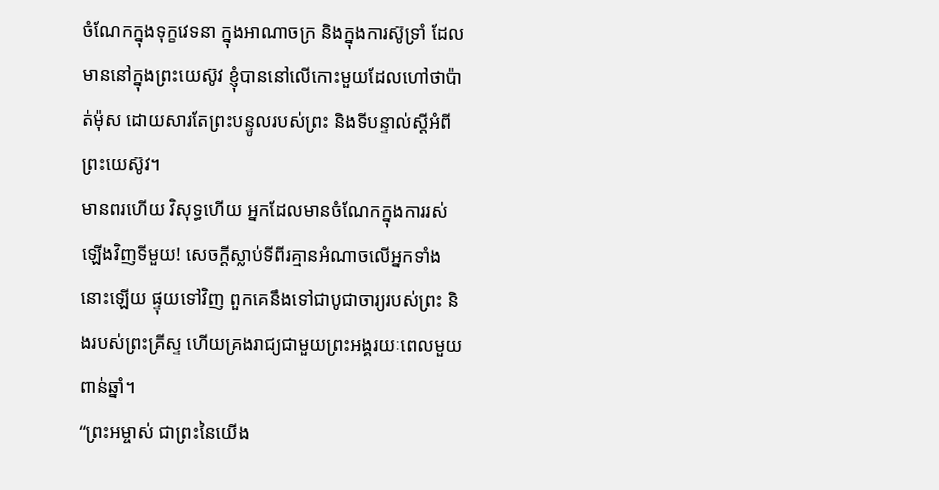ចំណែកក្នុងទុក្ខវេទនា ក្នុងអាណាចក្រ និងក្នុងការស៊ូទ្រាំ ដែលមាននៅក្នុងព្រះយេស៊ូវ ខ្ញុំបាននៅលើកោះមួយដែលហៅថាប៉ាត់ម៉ុស ដោយសារតែព្រះបន្ទូលរបស់ព្រះ និងទីបន្ទាល់ស្ដីអំពីព្រះយេស៊ូវ។
មានពរហើយ វិសុទ្ធហើយ អ្នកដែលមានចំណែកក្នុងការរស់ឡើងវិញទីមួយ! សេចក្ដីស្លាប់ទីពីរគ្មានអំណាចលើអ្នកទាំងនោះឡើយ ផ្ទុយទៅវិញ ពួកគេនឹងទៅជាបូជាចារ្យរបស់ព្រះ និងរបស់ព្រះគ្រីស្ទ ហើយគ្រងរាជ្យជាមួយព្រះអង្គរយៈពេលមួយពាន់ឆ្នាំ។
“ព្រះអម្ចាស់ ជាព្រះនៃយើង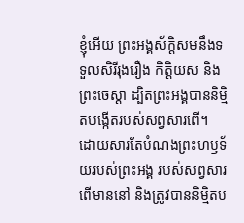ខ្ញុំអើយ ព្រះអង្គស័ក្ដិសមនឹងទទួលសិរីរុងរឿង កិត្តិយស និងព្រះចេស្ដា ដ្បិតព្រះអង្គបាននិម្មិតបង្កើតរបស់សព្វសារពើ។ ដោយសារតែបំណងព្រះហឫទ័យរបស់ព្រះអង្គ របស់សព្វសារពើមាននៅ និងត្រូវបាននិម្មិតប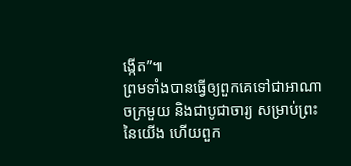ង្កើត”៕
ព្រមទាំងបានធ្វើឲ្យពួកគេទៅជាអាណាចក្រមួយ និងជាបូជាចារ្យ សម្រាប់ព្រះនៃយើង ហើយពួក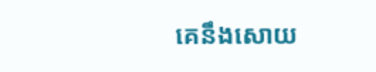គេនឹងសោយ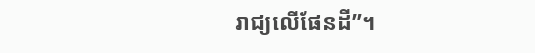រាជ្យលើផែនដី”។